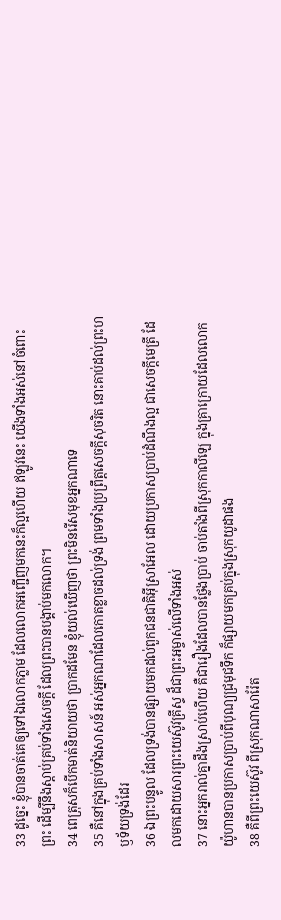33 ដូច្នេះ ខ្ញុំបានចាត់គេឲ្យទៅឯលោកភ្លាម ដែលលោកអញ្ជើញមកនេះក៏ល្អហើយ ឥឡូវនេះ យើងទាំងអស់នៅចំពោះព្រះ ដើម្បីនឹងស្តាប់គ្រប់ទាំងសេចក្ដី ដែលព្រះបានបង្គាប់មកលោក។
34 ពេត្រុសក៏បើកមាត់និយាយថា ប្រាកដមែន ខ្ញុំយល់ឃើញថា ព្រះមិនរើសមុខអ្នកណាទេ
35 គឺនៅក្នុងគ្រប់ទាំងសាសន៍ អស់អ្នកណាដែលកោតខ្លាចដល់ទ្រង់ ព្រមទាំងប្រព្រឹត្តសេចក្ដីសុចរិត នោះគាប់ដល់ព្រះហឫទ័យទ្រង់ដែរ
36 ឯព្រះបន្ទូល ដែលទ្រង់បានផ្សាយមកដល់ពួកជនជាតិអ៊ីស្រាអែល ដោយប្រកាសប្រាប់ដំណឹងល្អ ជាសេចក្ដីមេត្រី ដែលមកដោយសារព្រះយេស៊ូវគ្រីស្ទ ដ៏ជាព្រះអម្ចាស់លើទាំងអស់
37 នោះអ្នករាល់គ្នាដឹងស្រាប់ហើយ គឺជារឿងដែលបានថ្លែងប្រាប់ ចាប់តាំងពីស្រុកកាលីឡេ ក្នុងគ្រាក្រោយដែលលោកយ៉ូហានបានប្រកាសប្រាប់ពីបុណ្យជ្រមុជទឹក ក៏ផ្សាយមកគ្រប់ក្នុងស្រុកយូដាផង
38 គឺពីព្រះយេស៊ូវ ពីស្រុកណាសារ៉ែត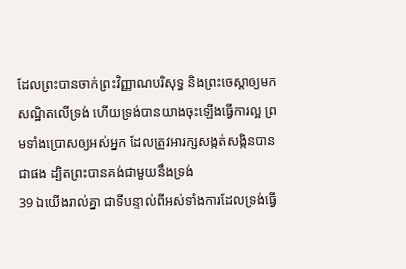ដែលព្រះបានចាក់ព្រះវិញ្ញាណបរិសុទ្ធ និងព្រះចេស្តាឲ្យមកសណ្ឋិតលើទ្រង់ ហើយទ្រង់បានយាងចុះឡើងធ្វើការល្អ ព្រមទាំងប្រោសឲ្យអស់អ្នក ដែលត្រូវអារក្សសង្កត់សង្កិនបានជាផង ដ្បិតព្រះបានគង់ជាមួយនឹងទ្រង់
39 ឯយើងរាល់គ្នា ជាទីបន្ទាល់ពីអស់ទាំងការដែលទ្រង់ធ្វើ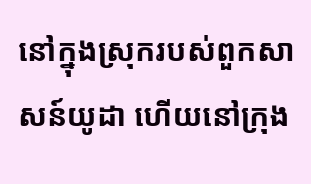នៅក្នុងស្រុករបស់ពួកសាសន៍យូដា ហើយនៅក្រុង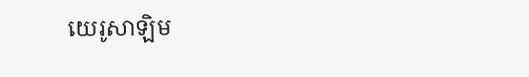យេរូសាឡិម